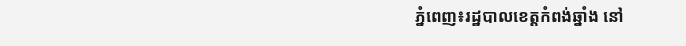ភ្នំពេញ៖រដ្ឋបាលខេត្តកំពង់ឆ្នាំង នៅ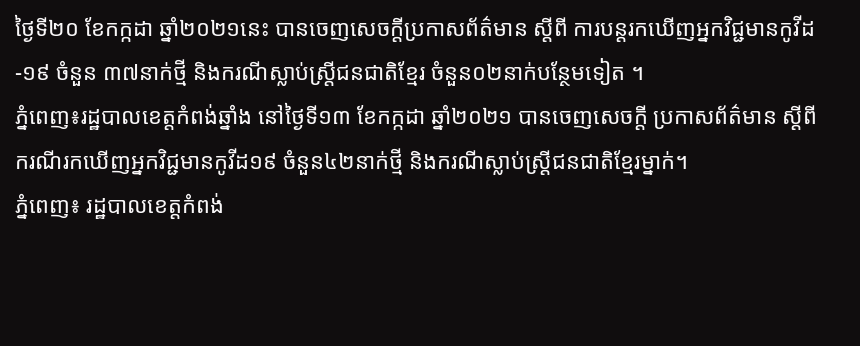ថ្ងៃទី២០ ខែកក្កដា ឆ្នាំ២០២១នេះ បានចេញសេចក្តីប្រកាសព័ត៌មាន ស្តីពី ការបន្តរកឃើញអ្នកវិជ្ជមានកូវីដ-១៩ ចំនួន ៣៧នាក់ថ្មី និងករណីស្លាប់ស្ត្រីជនជាតិខ្មែរ ចំនួន០២នាក់បន្ថែមទៀត ។
ភ្នំពេញ៖រដ្ឋបាលខេត្តកំពង់ឆ្នាំង នៅថ្ងៃទី១៣ ខែកក្កដា ឆ្នាំ២០២១ បានចេញសេចក្ដី ប្រកាសព័ត៌មាន ស្ដីពីករណីរកឃើញអ្នកវិជ្ជមានកូវីដ១៩ ចំនួន៤២នាក់ថ្មី និងករណីស្លាប់ស្រ្តីជនជាតិខ្មែរម្នាក់។
ភ្នំពេញ៖ រដ្ឋបាលខេត្តកំពង់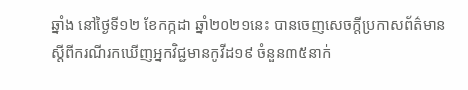ឆ្នាំង នៅថ្ងៃទី១២ ខែកក្កដា ឆ្នាំ២០២១នេះ បានចេញសេចក្តីប្រកាសព័ត៌មាន ស្តីពីករណីរកឃើញអ្នកវិជ្ជមានកូវីដ១៩ ចំនួន៣៥នាក់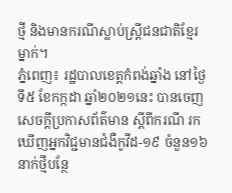ថ្មី និងមានករណីស្លាប់ស្រ្តីជនជាតិខ្មែរ ម្នាក់។
ភ្នំពេញ៖ រដ្ឋបាលខេត្តកំពង់ឆ្នាំង នៅថ្ងៃទី៥ ខែកក្កដា ឆ្នាំ២០២១នេះ បានចេញសេចក្ដីប្រកាសព័ត៌មាន ស្ដីពីករណី រកឃើញអ្នកវិជ្ជមានជំងឺកូវីដ-១៩ ចំនួន១៦នាក់ថ្មីបន្ថែ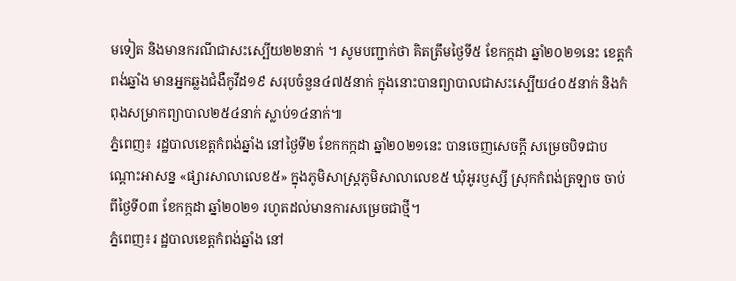មទៀត និងមានករណីជាសះស្បើយ២២នាក់ ។ សូមបញ្ជាក់ថា គិតត្រឹមថ្ងៃទី៥ ខែកក្កដា ឆ្នាំ២០២១នេះ ខេត្តកំពង់ឆ្នាំង មានអ្នកឆ្លងជំងឺកូវីដ១៩ សរុបចំនួន៤៧៥នាក់ ក្នុងនោះបានព្យាបាលជាសះស្បើយ៤០៥នាក់ និងកំពុងសម្រាកព្យាបាល២៥៤នាក់ ស្លាប់១៤នាក់៕
ភ្នំពេញ៖ រដ្ឋបាលខេត្តកំពង់ឆ្នាំង នៅថ្ងៃទី២ ខែកកក្កដា ឆ្នាំ២០២១នេះ បានចេញសេចក្ដី សម្រេចបិទជាបណ្ដោះអាសន្ន «ផ្សារសាលាលេខ៥» ក្នុងភូមិសាស្ត្រភូមិសាលាលេខ៥ ឃុំអូរឫស្សី ស្រុកកំពង់ត្រឡាច ចាប់ពីថ្ងៃទី០៣ ខែកក្កដា ឆ្នាំ២០២១ រហូតដល់មានការសម្រេចជាថ្មី។
ភ្នំពេញ៖រ ដ្ឋបាលខេត្តកំពង់ឆ្នាំង នៅ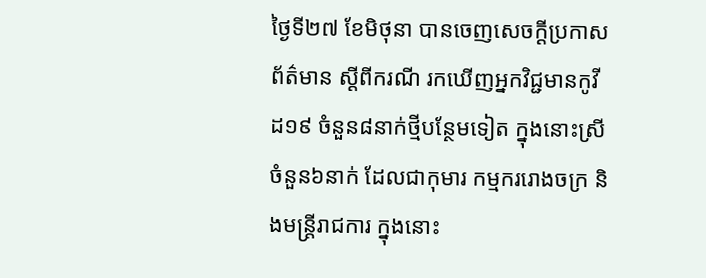ថ្ងៃទី២៧ ខែមិថុនា បានចេញសេចក្ដីប្រកាសព័ត៌មាន ស្ដីពីករណី រកឃើញអ្នកវិជ្ជមានកូវីដ១៩ ចំនួន៨នាក់ថ្មីបន្ថែមទៀត ក្នុងនោះស្រីចំនួន៦នាក់ ដែលជាកុមារ កម្មកររោងចក្រ និងមន្ត្រីរាជការ ក្នុងនោះ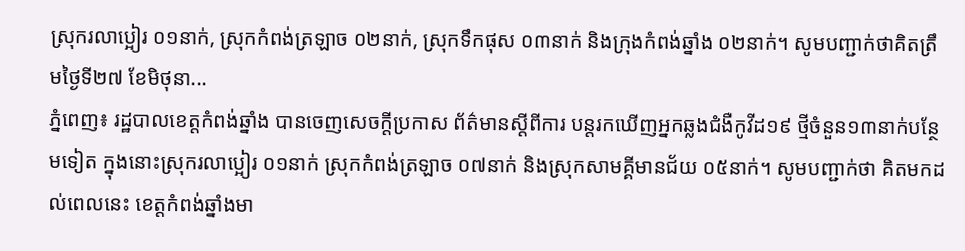ស្រុករលាប្អៀរ ០១នាក់, ស្រុកកំពង់ត្រឡាច ០២នាក់, ស្រុកទឹកផុស ០៣នាក់ និងក្រុងកំពង់ឆ្នាំង ០២នាក់។ សូមបញ្ជាក់ថាគិតត្រឹមថ្ងៃទី២៧ ខែមិថុនា...
ភ្នំពេញ៖ រដ្ឋបាលខេត្តកំពង់ឆ្នាំង បានចេញសេចក្ដីប្រកាស ព័ត៌មានស្ដីពីការ បន្តរកឃើញអ្នកឆ្លងជំងឺកូវីដ១៩ ថ្មីចំនួន១៣នាក់បន្ថែមទៀត ក្នុងនោះស្រុករលាប្អៀរ ០១នាក់ ស្រុកកំពង់ត្រឡាច ០៧នាក់ និងស្រុកសាមគ្គីមានជ័យ ០៥នាក់។ សូមបញ្ជាក់ថា គិតមកដល់ពេលនេះ ខេត្តកំពង់ឆ្នាំងមា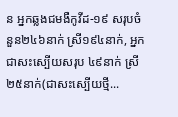ន អ្នកឆ្លងជមងឺកូវីដ-១៩ សរុបចំនួន២៤៦នាក់ ស្រី១៩៤នាក់, អ្នកជាសះស្បើយសរុប ៤៩នាក់ ស្រី ២៥នាក់(ជាសះស្បើយថ្មី...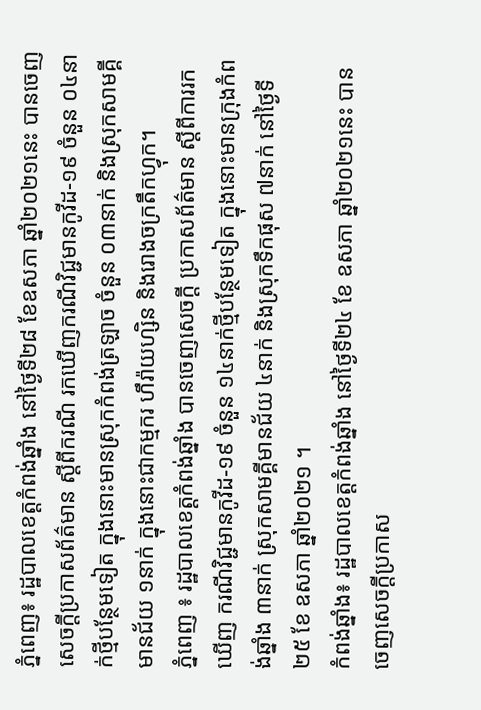ភ្នំពេញ៖ រដ្ឋបាលខេត្តកំពង់ឆ្នាំង នៅថ្ងៃទី២៨ ខែឧសភា ឆ្នាំ២០២១នេះ បានចេញសេចក្ដីប្រកាសព័ត៌មាន ស្ដីពីករណី រកឃើញករណីវិជ្ជមានកូវីដ-១៩ ចំនួន ០៤នាក់ថ្មីបន្ថែមទៀត ក្នុងនោះមានស្រុកកំពង់ត្រឡាច ចំនួន ០៣នាក់ និងស្រុកសាមគ្គីមានជ័យ ១នាក់ ក្នុងនោះជាកម្មករ ហឹរ៉ាយហ្សិន និងរោងចក្រតឹកហ្វុក។
ភ្នំពេញ ៖ រដ្ឋបាលខេត្តកំពង់ឆ្នាំង បានចេញសេចក្ដី ប្រកាសព័ត៌មាន ស្ដីពីការរកឃើញ ករណីវិជ្ជមានកូវីដ-១៩ ចំនួន ១៤នាក់ថ្មីបន្ថែមទៀត ក្នុងនោះមានក្រុងកំពង់ឆ្នាំង ៣នាក់ ស្រុកសាមគ្គីមានជ័យ ៤នាក់ និងស្រុកទឹកផុស ៧នាក់ នៅថ្ងៃទី២៥ ខែ ឧសភា ឆ្នាំ២០២១ ។
កំពង់ឆ្នាំង៖ រដ្ឋបាលខេត្តកំពង់ឆ្នាំង នៅថ្ងៃទី២៤ ខែ ឧសភា ឆ្នាំ២០២១នេះ បានចេញសេចក្ដីប្រកាស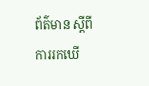ព័ត៌មាន ស្ដីពីការរកឃើ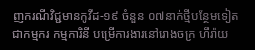ញករណីវិជ្ជមានកូវីដ-១៩ ចំនួន ០៧នាក់ថ្មីបន្ថែមទៀត ជាកម្មករ កម្មការិនី បម្រើការងារនៅរោងចក្រ ហឹរ៉ាយ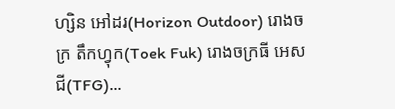ហ្សិន អៅដរ(Horizon Outdoor) រោងចក្រ តឹកហ្វុក(Toek Fuk) រោងចក្រធី អេស ជី(TFG)...